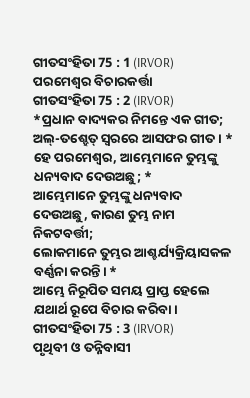ଗୀତସଂହିତା 75 : 1 (IRVOR)
ପରମେଶ୍ୱର ବିଚାରକର୍ତ୍ତା
ଗୀତସଂହିତା 75 : 2 (IRVOR)
*ପ୍ରଧାନ ବାଦ୍ୟକର ନିମନ୍ତେ ଏକ ଗୀତ; ଅଲ୍-ତଶ୍ହେତ୍ ସ୍ୱରରେ ଆସଫର ଗୀତ। *
ହେ ପରମେଶ୍ୱର, ଆମ୍ଭେମାନେ ତୁମ୍ଭଙ୍କୁ ଧନ୍ୟବାଦ ଦେଉଅଛୁ; *
ଆମ୍ଭେମାନେ ତୁମ୍ଭଙ୍କୁ ଧନ୍ୟବାଦ ଦେଉଅଛୁ, କାରଣ ତୁମ୍ଭ ନାମ ନିକଟବର୍ତ୍ତୀ;
ଲୋକମାନେ ତୁମ୍ଭର ଆଶ୍ଚର୍ଯ୍ୟକ୍ରିୟାସକଳ ବର୍ଣ୍ଣନା କରନ୍ତି। *
ଆମ୍ଭେ ନିରୂପିତ ସମୟ ପ୍ରାପ୍ତ ହେଲେ ଯଥାର୍ଥ ରୂପେ ବିଚାର କରିବା।
ଗୀତସଂହିତା 75 : 3 (IRVOR)
ପୃଥିବୀ ଓ ତନ୍ନିବାସୀ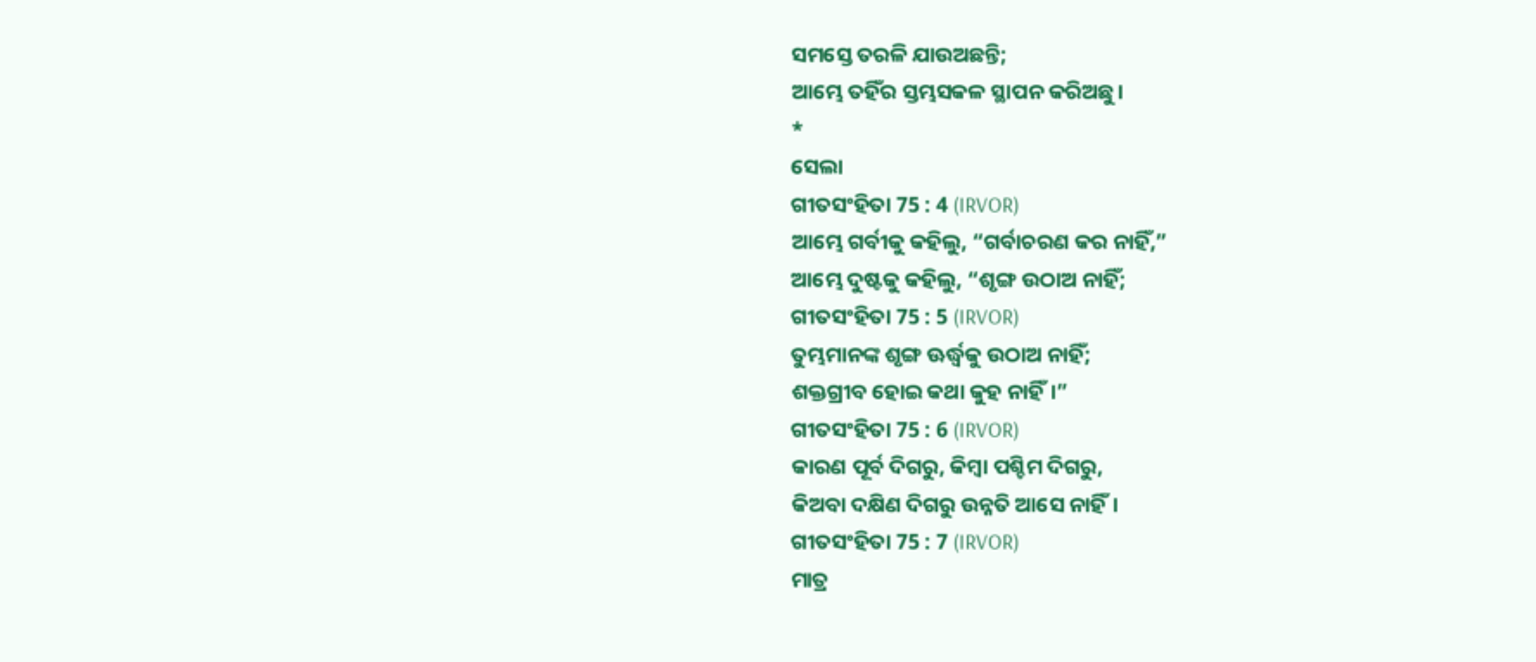ସମସ୍ତେ ତରଳି ଯାଉଅଛନ୍ତି;
ଆମ୍ଭେ ତହିଁର ସ୍ତମ୍ଭସକଳ ସ୍ଥାପନ କରିଅଛୁ।
*
ସେଲା
ଗୀତସଂହିତା 75 : 4 (IRVOR)
ଆମ୍ଭେ ଗର୍ବୀକୁ କହିଲୁ, “ଗର୍ବାଚରଣ କର ନାହିଁ,”
ଆମ୍ଭେ ଦୁଷ୍ଟକୁ କହିଲୁ, “ଶୃଙ୍ଗ ଉଠାଅ ନାହିଁ;
ଗୀତସଂହିତା 75 : 5 (IRVOR)
ତୁମ୍ଭମାନଙ୍କ ଶୃଙ୍ଗ ଊର୍ଦ୍ଧ୍ୱକୁ ଉଠାଅ ନାହିଁ;
ଶକ୍ତଗ୍ରୀବ ହୋଇ କଥା କୁହ ନାହିଁ।”
ଗୀତସଂହିତା 75 : 6 (IRVOR)
କାରଣ ପୂର୍ବ ଦିଗରୁ, କିମ୍ବା ପଶ୍ଚିମ ଦିଗରୁ,
କିଅବା ଦକ୍ଷିଣ ଦିଗରୁ ଉନ୍ନତି ଆସେ ନାହିଁ।
ଗୀତସଂହିତା 75 : 7 (IRVOR)
ମାତ୍ର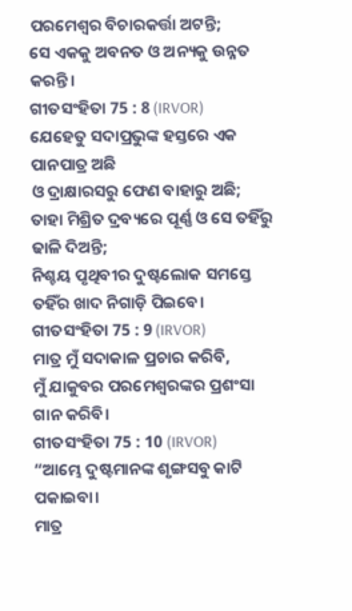ପରମେଶ୍ୱର ବିଚାରକର୍ତ୍ତା ଅଟନ୍ତି;
ସେ ଏକକୁ ଅବନତ ଓ ଅନ୍ୟକୁ ଉନ୍ନତ କରନ୍ତି।
ଗୀତସଂହିତା 75 : 8 (IRVOR)
ଯେହେତୁ ସଦାପ୍ରଭୁଙ୍କ ହସ୍ତରେ ଏକ ପାନପାତ୍ର ଅଛି
ଓ ଦ୍ରାକ୍ଷାରସରୁ ଫେଣ ବାହାରୁ ଅଛି;
ତାହା ମିଶ୍ରିତ ଦ୍ରବ୍ୟରେ ପୂର୍ଣ୍ଣ ଓ ସେ ତହିଁରୁ ଢାଳି ଦିଅନ୍ତି;
ନିଶ୍ଚୟ ପୃଥିବୀର ଦୁଷ୍ଟଲୋକ ସମସ୍ତେ ତହିଁର ଖାଦ ନିଗାଡ଼ି ପିଇବେ।
ଗୀତସଂହିତା 75 : 9 (IRVOR)
ମାତ୍ର ମୁଁ ସଦାକାଳ ପ୍ରଚାର କରିବି,
ମୁଁ ଯାକୁବର ପରମେଶ୍ୱରଙ୍କର ପ୍ରଶଂସା ଗାନ କରିବି।
ଗୀତସଂହିତା 75 : 10 (IRVOR)
“ଆମ୍ଭେ ଦୁଷ୍ଟମାନଙ୍କ ଶୃଙ୍ଗସବୁ କାଟି ପକାଇବା।
ମାତ୍ର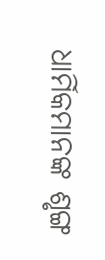ଧାର୍ମିକମାନଙ୍କ ଶୃଙ୍ଗ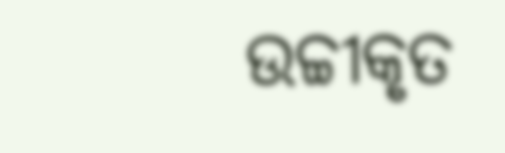ଉଚ୍ଚୀକୃତ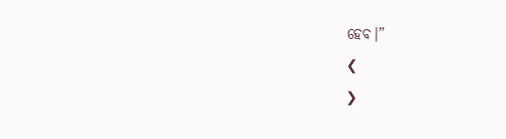ହେବ।”
❮
❯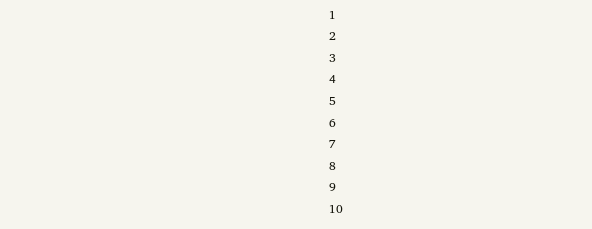1
2
3
4
5
6
7
8
9
10